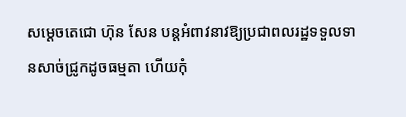សម្តេចតេជោ ហ៊ុន សែន បន្តអំពាវនាវឱ្យប្រជាពលរដ្ឋទទួលទានសាច់ជ្រូកដូចធម្មតា ហើយកុំ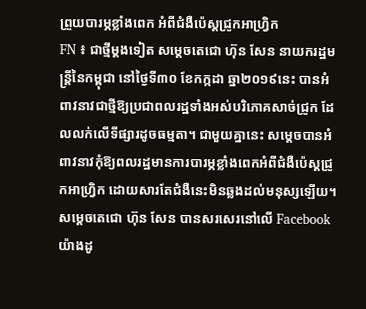ព្រួយបារម្ភខ្លាំងពេក អំពីជំងឺប៉េស្តជ្រូកអាហ្រ្វិក
FN ៖ ជាថ្មីម្តងទៀត សម្តេចតេជោ ហ៊ុន សែន នាយករដ្ឋមន្រ្តីនៃកម្ពុជា នៅថ្ងៃទី៣០ ខែកក្កដា ឆ្នា២០១៩នេះ បានអំពាវនាវជាថ្មីឱ្យប្រជាពលរដ្ឋទាំងអស់បរិភោគសាច់ជ្រូក ដែលលក់លើទីផ្សារដូចធម្មតា។ ជាមួយគ្នានេះ សម្តេចបានអំពាវនាវកុំឱ្យពលរដ្ឋមានការបារម្ភខ្លាំងពេកអំពីជំងឺប៉េស្តជ្រូកអាហ្វ្រិក ដោយសារតែជំងឺនេះមិនឆ្លងដល់មនុស្សឡើយ។ សម្តេចតេជោ ហ៊ុន សែន បានសរសេរនៅលើ Facebook យ៉ាងដូ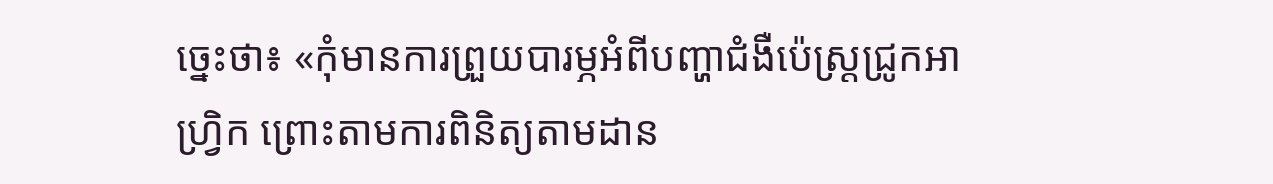ច្នេះថា៖ «កុំមានការព្រួយបារម្ភអំពីបញ្ហាជំងឺប៉េស្ដ្រជ្រូកអាហ្វ្រិក ព្រោះតាមការពិនិត្យតាមដាន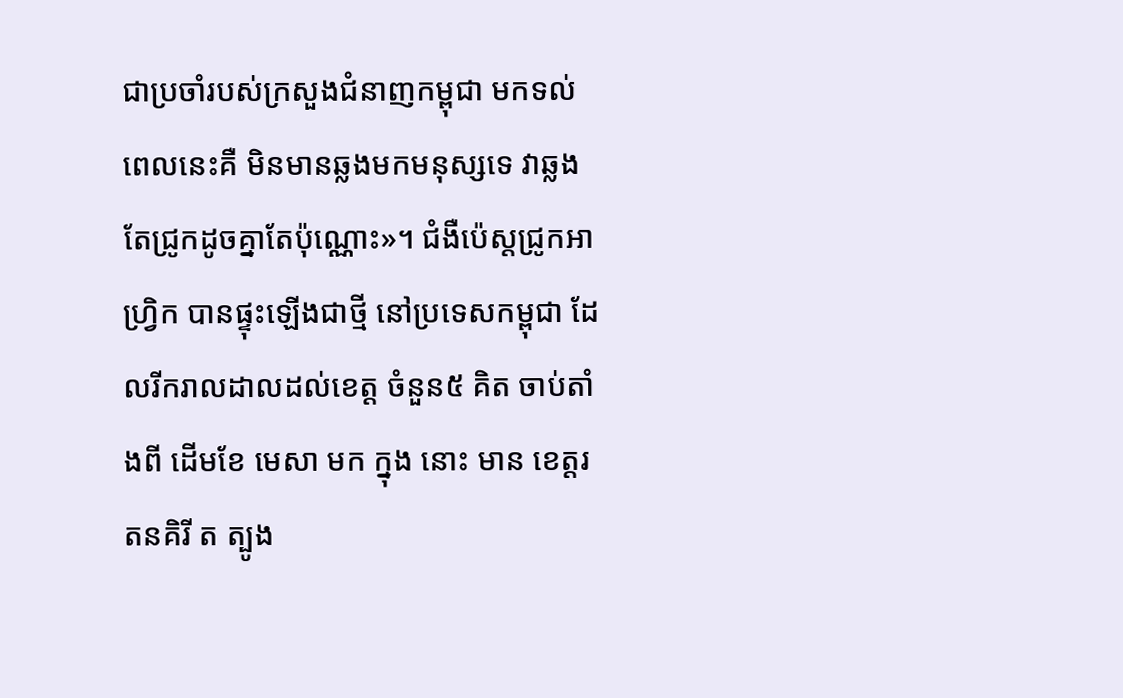ជាប្រចាំរបស់ក្រសួងជំនាញកម្ពុជា មកទល់ពេលនេះគឺ មិនមានឆ្លងមកមនុស្សទេ វាឆ្លងតែជ្រូកដូចគ្នាតែប៉ុណ្ណោះ»។ ជំងឺប៉េស្តជ្រូកអាហ្រ្វិក បានផ្ទុះឡើងជាថ្មី នៅប្រទេសកម្ពុជា ដែលរីករាលដាលដល់ខេត្ត ចំនួន៥ គិត ចាប់តាំងពី ដើមខែ មេសា មក ក្នុង នោះ មាន ខេត្តរតនគិរី ត ត្បូង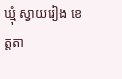ឃ្មុំ ស្វាយរៀង ខេត្តតា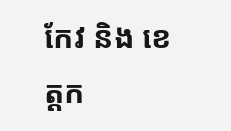កែវ និង ខេត្តក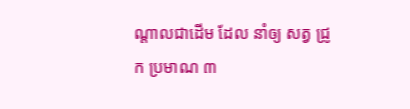ណ្តាលជាដើម ដែល នាំឲ្យ សត្វ ជ្រូក ប្រមាណ ៣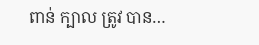ពាន់ ក្បាល ត្រូវ បាន…